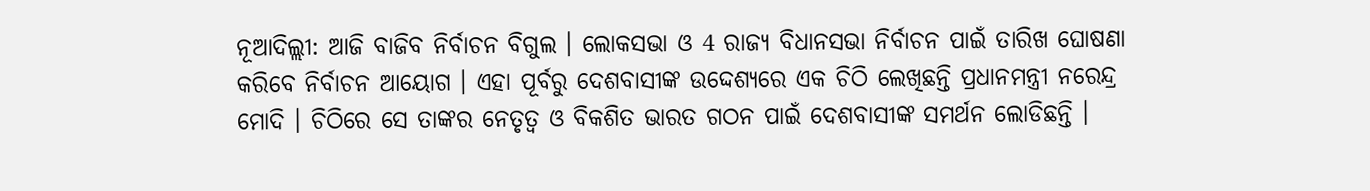ନୂଆଦିଲ୍ଲୀ: ଆଜି ବାଜିବ ନିର୍ବାଚନ ବିଗୁଲ । ଲୋକସଭା ଓ 4 ରାଜ୍ୟ ବିଧାନସଭା ନିର୍ବାଚନ ପାଇଁ ତାରିଖ ଘୋଷଣା କରିବେ ନିର୍ବାଚନ ଆୟୋଗ । ଏହା ପୂର୍ବରୁ ଦେଶବାସୀଙ୍କ ଉଦ୍ଦେଶ୍ୟରେ ଏକ ଚିଠି ଲେଖିଛନ୍ତି ପ୍ରଧାନମନ୍ତ୍ରୀ ନରେନ୍ଦ୍ର ମୋଦି । ଚିଠିରେ ସେ ତାଙ୍କର ନେତୃତ୍ବ ଓ ବିକଶିତ ଭାରତ ଗଠନ ପାଇଁ ଦେଶବାସୀଙ୍କ ସମର୍ଥନ ଲୋଡିଛନ୍ତି ।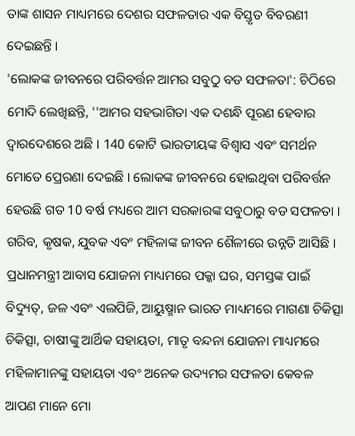ତାଙ୍କ ଶାସନ ମାଧ୍ୟମରେ ଦେଶର ସଫଳତାର ଏକ ବିସ୍ତୃତ ବିବରଣୀ ଦେଇଛନ୍ତି ।
'ଲୋକଙ୍କ ଜୀବନରେ ପରିବର୍ତ୍ତନ ଆମର ସବୁଠୁ ବଡ ସଫଳତା': ଚିଠିରେ ମୋଦି ଲେଖିଛନ୍ତି, ''ଆମର ସହଭାଗିତା ଏକ ଦଶନ୍ଧି ପୂରଣ ହେବାର ଦ୍ୱାରଦେଶରେ ଅଛି । 140 କୋଟି ଭାରତୀୟଙ୍କ ବିଶ୍ୱାସ ଏବଂ ସମର୍ଥନ ମୋତେ ପ୍ରେରଣା ଦେଇଛି । ଲୋକଙ୍କ ଜୀବନରେ ହୋଇଥିବା ପରିବର୍ତ୍ତନ ହେଉଛି ଗତ 10 ବର୍ଷ ମଧ୍ୟରେ ଆମ ସରକାରଙ୍କ ସବୁଠାରୁ ବଡ ସଫଳତା । ଗରିବ, କୃଷକ, ଯୁବକ ଏବଂ ମହିଳାଙ୍କ ଜୀବନ ଶୈଳୀରେ ଉନ୍ନତି ଆସିଛି । ପ୍ରଧାନମନ୍ତ୍ରୀ ଆବାସ ଯୋଜନା ମାଧ୍ୟମରେ ପକ୍କା ଘର, ସମସ୍ତଙ୍କ ପାଇଁ ବିଦ୍ୟୁତ୍, ଜଳ ଏବଂ ଏଲପିଜି, ଆୟୁଷ୍ମାନ ଭାରତ ମାଧ୍ୟମରେ ମାଗଣା ଚିକିତ୍ସା ଚିକିତ୍ସା, ଚାଷୀଙ୍କୁ ଆର୍ଥିକ ସହାୟତା, ମାତୃ ବନ୍ଦନା ଯୋଜନା ମାଧ୍ୟମରେ ମହିଳାମାନଙ୍କୁ ସହାୟତା ଏବଂ ଅନେକ ଉଦ୍ୟମର ସଫଳତା କେବଳ ଆପଣ ମାନେ ମୋ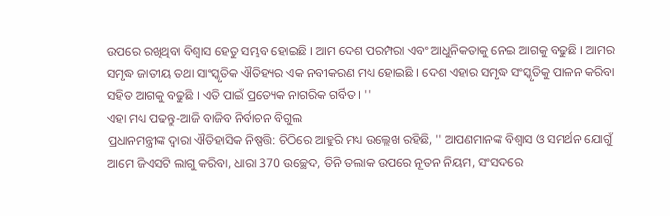ଉପରେ ରଖିଥିବା ବିଶ୍ୱାସ ହେତୁ ସମ୍ଭବ ହୋଇଛି । ଆମ ଦେଶ ପରମ୍ପରା ଏବଂ ଆଧୁନିକତାକୁ ନେଇ ଆଗକୁ ବଢୁଛି । ଆମର ସମୃଦ୍ଧ ଜାତୀୟ ତଥା ସାଂସ୍କୃତିକ ଐତିହ୍ୟର ଏକ ନବୀକରଣ ମଧ୍ୟ ହୋଇଛି । ଦେଶ ଏହାର ସମୃଦ୍ଧ ସଂସ୍କୃତିକୁ ପାଳନ କରିବା ସହିତ ଆଗକୁ ବଢୁଛି । ଏତି ପାଇଁ ପ୍ରତ୍ୟେକ ନାଗରିକ ଗର୍ବିତ । ''
ଏହା ମଧ୍ୟ ପଢନ୍ତୁ-ଆଜି ବାଜିବ ନିର୍ବାଚନ ବିଗୁଲ
ପ୍ରଧାନମନ୍ତ୍ରୀଙ୍କ ଦ୍ବାରା ଐତିହାସିକ ନିଷ୍ପତ୍ତି: ଚିଠିରେ ଆହୁରି ମଧ୍ୟ ଉଲ୍ଲେଖ ରହିଛି, '' ଆପଣମାନଙ୍କ ବିଶ୍ବାସ ଓ ସମର୍ଥନ ଯୋଗୁଁ ଆମେ ଜିଏସଟି ଲାଗୁ କରିବା, ଧାରା 370 ଉଚ୍ଛେଦ, ତିନି ତଲାକ ଉପରେ ନୂତନ ନିୟମ, ସଂସଦରେ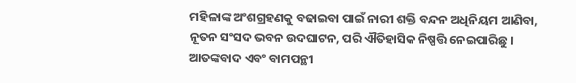ମହିଳାଙ୍କ ଅଂଶଗ୍ରହଣକୁ ବଢାଇବା ପାଇଁ ନାରୀ ଶକ୍ତି ବନ୍ଦନ ଅଧିନିୟମ ଆଣିବା, ନୂତନ ସଂସଦ ଭବନ ଉଦଘାଟନ, ପରି ଐତିହାସିକ ନିଷ୍ପତ୍ତି ନେଇପାରିଛୁ । ଆତଙ୍କବାଦ ଏବଂ ବାମପନ୍ଥୀ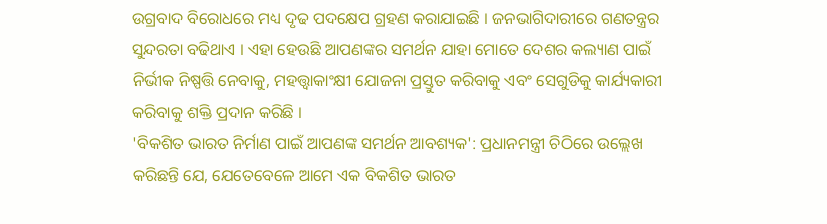ଉଗ୍ରବାଦ ବିରୋଧରେ ମଧ୍ୟ ଦୃଢ ପଦକ୍ଷେପ ଗ୍ରହଣ କରାଯାଇଛି । ଜନଭାଗିଦାରୀରେ ଗଣତନ୍ତ୍ରର ସୁନ୍ଦରତା ବଢିଥାଏ । ଏହା ହେଉଛି ଆପଣଙ୍କର ସମର୍ଥନ ଯାହା ମୋତେ ଦେଶର କଲ୍ୟାଣ ପାଇଁ ନିର୍ଭୀକ ନିଷ୍ପତ୍ତି ନେବାକୁ, ମହତ୍ତ୍ବାକାଂକ୍ଷୀ ଯୋଜନା ପ୍ରସ୍ତୁତ କରିବାକୁ ଏବଂ ସେଗୁଡିକୁ କାର୍ଯ୍ୟକାରୀ କରିବାକୁ ଶକ୍ତି ପ୍ରଦାନ କରିଛି ।
'ବିକଶିତ ଭାରତ ନିର୍ମାଣ ପାଇଁ ଆପଣଙ୍କ ସମର୍ଥନ ଆବଶ୍ୟକ': ପ୍ରଧାନମନ୍ତ୍ରୀ ଚିଠିରେ ଉଲ୍ଲେଖ କରିଛନ୍ତି ଯେ, ଯେତେବେଳେ ଆମେ ଏକ ବିକଶିତ ଭାରତ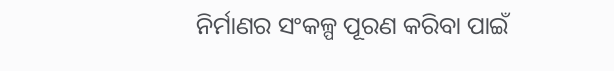ନିର୍ମାଣର ସଂକଳ୍ପ ପୂରଣ କରିବା ପାଇଁ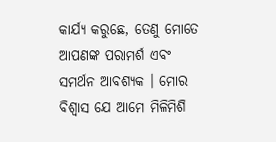କାର୍ଯ୍ୟ କରୁଛେ, ତେଣୁ ମୋତେ ଆପଣଙ୍କ ପରାମର୍ଶ ଏବଂ ସମର୍ଥନ ଆବଶ୍ୟକ । ମୋର ବିଶ୍ବାସ ଯେ ଆମେ ମିଳିମିଶି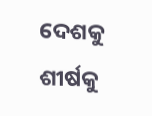ଦେଶକୁ ଶୀର୍ଷକୁ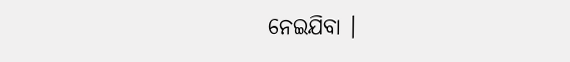ନେଇଯିବା ।